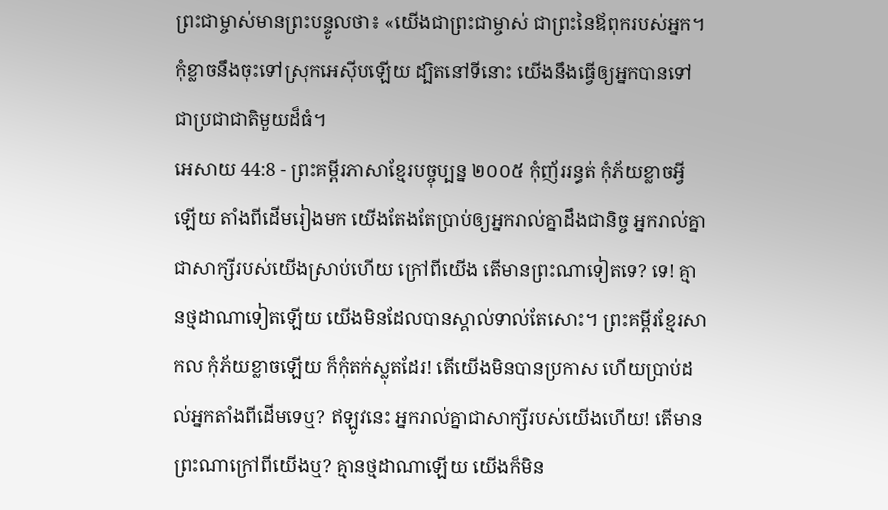ព្រះជាម្ចាស់មានព្រះបន្ទូលថា៖ «យើងជាព្រះជាម្ចាស់ ជាព្រះនៃឪពុករបស់អ្នក។ កុំខ្លាចនឹងចុះទៅស្រុកអេស៊ីបឡើយ ដ្បិតនៅទីនោះ យើងនឹងធ្វើឲ្យអ្នកបានទៅជាប្រជាជាតិមួយដ៏ធំ។
អេសាយ 44:8 - ព្រះគម្ពីរភាសាខ្មែរបច្ចុប្បន្ន ២០០៥ កុំញ័ររន្ធត់ កុំភ័យខ្លាចអ្វីឡើយ តាំងពីដើមរៀងមក យើងតែងតែប្រាប់ឲ្យអ្នករាល់គ្នាដឹងជានិច្ច អ្នករាល់គ្នាជាសាក្សីរបស់យើងស្រាប់ហើយ ក្រៅពីយើង តើមានព្រះណាទៀតទេ? ទេ! គ្មានថ្មដាណាទៀតឡើយ យើងមិនដែលបានស្គាល់ទាល់តែសោះ។ ព្រះគម្ពីរខ្មែរសាកល កុំភ័យខ្លាចឡើយ ក៏កុំតក់ស្លុតដែរ! តើយើងមិនបានប្រកាស ហើយប្រាប់ដល់អ្នកតាំងពីដើមទេឬ? ឥឡូវនេះ អ្នករាល់គ្នាជាសាក្សីរបស់យើងហើយ! តើមានព្រះណាក្រៅពីយើងឬ? គ្មានថ្មដាណាឡើយ យើងក៏មិន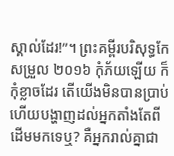ស្គាល់ដែរ!”។ ព្រះគម្ពីរបរិសុទ្ធកែសម្រួល ២០១៦ កុំភ័យឡើយ ក៏កុំខ្លាចដែរ តើយើងមិនបានប្រាប់ ហើយបង្ហាញដល់អ្នកតាំងតែពីដើមមកទេឬ? គឺអ្នករាល់គ្នាជា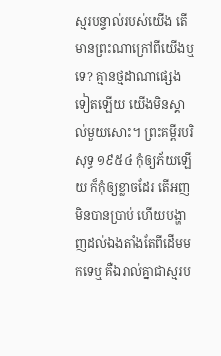ស្មរបន្ទាល់របស់យើង តើមានព្រះណាក្រៅពីយើងឬទេ? គ្មានថ្មដាណាផ្សេងទៀតឡើយ យើងមិនស្គាល់មួយសោះ។ ព្រះគម្ពីរបរិសុទ្ធ ១៩៥៤ កុំឲ្យភ័យឡើយ ក៏កុំឲ្យខ្លាចដែរ តើអញមិនបានប្រាប់ ហើយបង្ហាញដល់ឯងតាំងតែពីដើមមកទេឬ គឺឯរាល់គ្នាជាស្មរប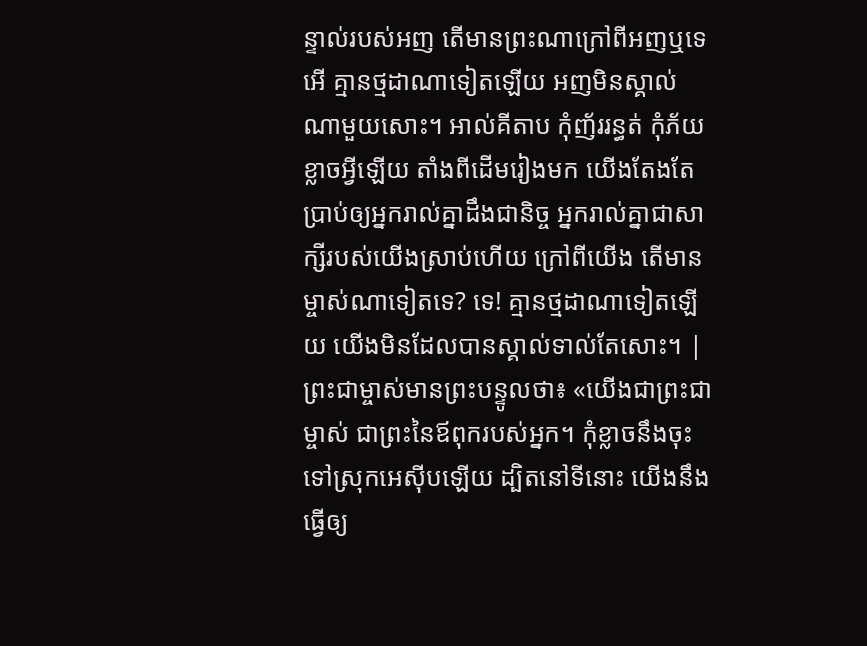ន្ទាល់របស់អញ តើមានព្រះណាក្រៅពីអញឬទេ អើ គ្មានថ្មដាណាទៀតឡើយ អញមិនស្គាល់ណាមួយសោះ។ អាល់គីតាប កុំញ័ររន្ធត់ កុំភ័យខ្លាចអ្វីឡើយ តាំងពីដើមរៀងមក យើងតែងតែប្រាប់ឲ្យអ្នករាល់គ្នាដឹងជានិច្ច អ្នករាល់គ្នាជាសាក្សីរបស់យើងស្រាប់ហើយ ក្រៅពីយើង តើមានម្ចាស់ណាទៀតទេ? ទេ! គ្មានថ្មដាណាទៀតឡើយ យើងមិនដែលបានស្គាល់ទាល់តែសោះ។ |
ព្រះជាម្ចាស់មានព្រះបន្ទូលថា៖ «យើងជាព្រះជាម្ចាស់ ជាព្រះនៃឪពុករបស់អ្នក។ កុំខ្លាចនឹងចុះទៅស្រុកអេស៊ីបឡើយ ដ្បិតនៅទីនោះ យើងនឹងធ្វើឲ្យ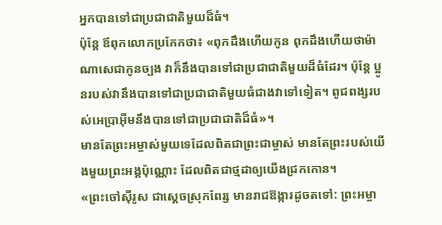អ្នកបានទៅជាប្រជាជាតិមួយដ៏ធំ។
ប៉ុន្តែ ឪពុកលោកប្រកែកថា៖ «ពុកដឹងហើយកូន ពុកដឹងហើយថាម៉ាណាសេជាកូនច្បង វាក៏នឹងបានទៅជាប្រជាជាតិមួយដ៏ធំដែរ។ ប៉ុន្តែ ប្អូនរបស់វានឹងបានទៅជាប្រជាជាតិមួយធំជាងវាទៅទៀត។ ពូជពង្សរបស់អេប្រាអ៊ីមនឹងបានទៅជាប្រជាជាតិដ៏ធំ»។
មានតែព្រះអម្ចាស់មួយទេដែលពិតជាព្រះជាម្ចាស់ មានតែព្រះរបស់យើងមួយព្រះអង្គប៉ុណ្ណោះ ដែលពិតជាថ្មដាឲ្យយើងជ្រកកោន។
«ព្រះចៅស៊ីរូស ជាស្ដេចស្រុកពែរ្ស មានរាជឱង្ការដូចតទៅ: ព្រះអម្ចា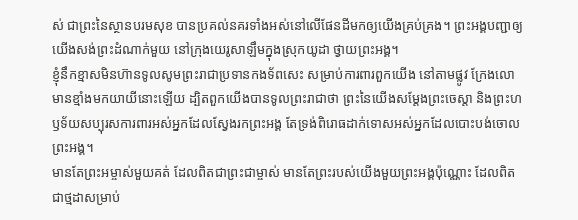ស់ ជាព្រះនៃស្ថានបរមសុខ បានប្រគល់នគរទាំងអស់នៅលើផែនដីមកឲ្យយើងគ្រប់គ្រង។ ព្រះអង្គបញ្ជាឲ្យយើងសង់ព្រះដំណាក់មួយ នៅក្រុងយេរូសាឡឹមក្នុងស្រុកយូដា ថ្វាយព្រះអង្គ។
ខ្ញុំនឹកខ្មាសមិនហ៊ានទូលសូមព្រះរាជាប្រទានកងទ័ពសេះ សម្រាប់ការពារពួកយើង នៅតាមផ្លូវ ក្រែងលោមានខ្មាំងមកយាយីនោះឡើយ ដ្បិតពួកយើងបានទូលព្រះរាជាថា ព្រះនៃយើងសម្តែងព្រះចេស្ដា និងព្រះហឫទ័យសប្បុរសការពារអស់អ្នកដែលស្វែងរកព្រះអង្គ តែទ្រង់ពិរោធដាក់ទោសអស់អ្នកដែលបោះបង់ចោលព្រះអង្គ។
មានតែព្រះអម្ចាស់មួយគត់ ដែលពិតជាព្រះជាម្ចាស់ មានតែព្រះរបស់យើងមួយព្រះអង្គប៉ុណ្ណោះ ដែលពិតជាថ្មដាសម្រាប់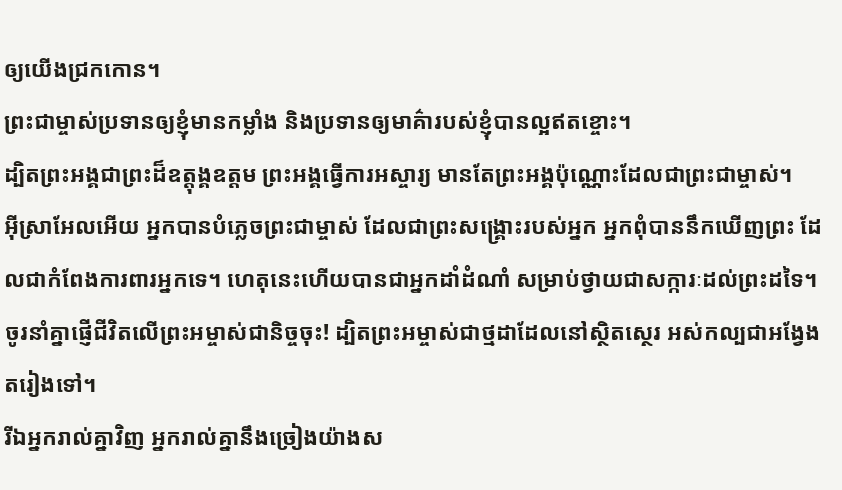ឲ្យយើងជ្រកកោន។
ព្រះជាម្ចាស់ប្រទានឲ្យខ្ញុំមានកម្លាំង និងប្រទានឲ្យមាគ៌ារបស់ខ្ញុំបានល្អឥតខ្ចោះ។
ដ្បិតព្រះអង្គជាព្រះដ៏ឧត្តុង្គឧត្ដម ព្រះអង្គធ្វើការអស្ចារ្យ មានតែព្រះអង្គប៉ុណ្ណោះដែលជាព្រះជាម្ចាស់។
អ៊ីស្រាអែលអើយ អ្នកបានបំភ្លេចព្រះជាម្ចាស់ ដែលជាព្រះសង្គ្រោះរបស់អ្នក អ្នកពុំបាននឹកឃើញព្រះ ដែលជាកំពែងការពារអ្នកទេ។ ហេតុនេះហើយបានជាអ្នកដាំដំណាំ សម្រាប់ថ្វាយជាសក្ការៈដល់ព្រះដទៃ។
ចូរនាំគ្នាផ្ញើជីវិតលើព្រះអម្ចាស់ជានិច្ចចុះ! ដ្បិតព្រះអម្ចាស់ជាថ្មដាដែលនៅស្ថិតស្ថេរ អស់កល្បជាអង្វែងតរៀងទៅ។
រីឯអ្នករាល់គ្នាវិញ អ្នករាល់គ្នានឹងច្រៀងយ៉ាងស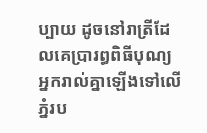ប្បាយ ដូចនៅរាត្រីដែលគេប្រារព្ធពិធីបុណ្យ អ្នករាល់គ្នាឡើងទៅលើភ្នំរប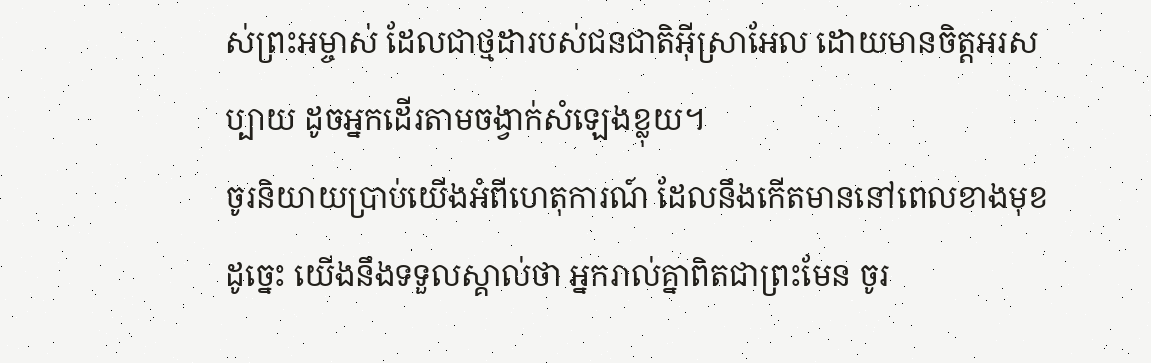ស់ព្រះអម្ចាស់ ដែលជាថ្មដារបស់ជនជាតិអ៊ីស្រាអែល ដោយមានចិត្តអរសប្បាយ ដូចអ្នកដើរតាមចង្វាក់សំឡេងខ្លុយ។
ចូរនិយាយប្រាប់យើងអំពីហេតុការណ៍ ដែលនឹងកើតមាននៅពេលខាងមុខ ដូច្នេះ យើងនឹងទទួលស្គាល់ថា អ្នករាល់គ្នាពិតជាព្រះមែន ចូរ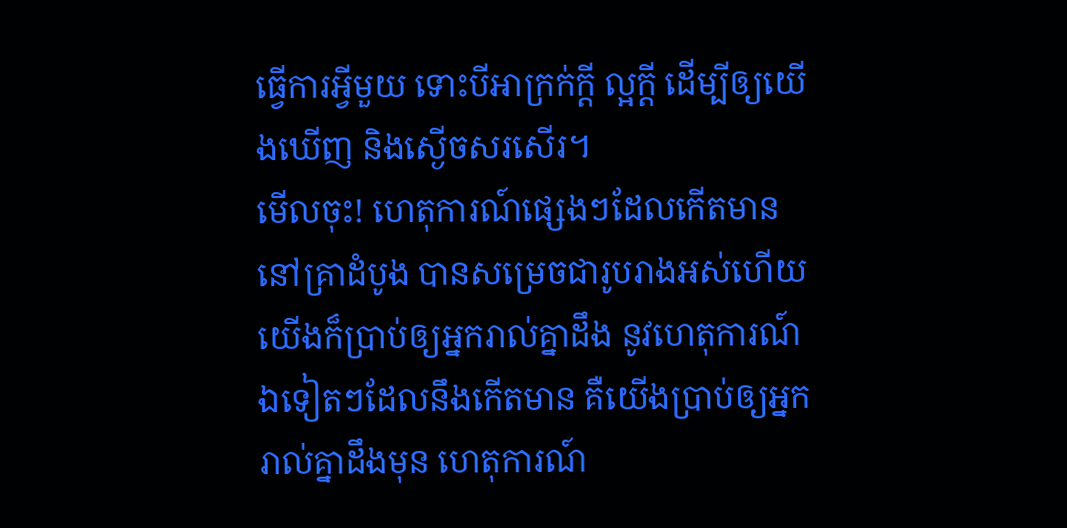ធ្វើការអ្វីមួយ ទោះបីអាក្រក់ក្ដី ល្អក្ដី ដើម្បីឲ្យយើងឃើញ និងស្ងើចសរសើរ។
មើលចុះ! ហេតុការណ៍ផ្សេងៗដែលកើតមាន នៅគ្រាដំបូង បានសម្រេចជារូបរាងអស់ហើយ យើងក៏ប្រាប់ឲ្យអ្នករាល់គ្នាដឹង នូវហេតុការណ៍ឯទៀតៗដែលនឹងកើតមាន គឺយើងប្រាប់ឲ្យអ្នករាល់គ្នាដឹងមុន ហេតុការណ៍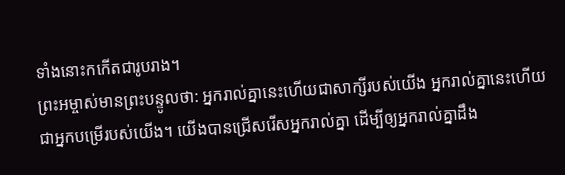ទាំងនោះកកើតជារូបរាង។
ព្រះអម្ចាស់មានព្រះបន្ទូលថា: អ្នករាល់គ្នានេះហើយជាសាក្សីរបស់យើង អ្នករាល់គ្នានេះហើយជាអ្នកបម្រើរបស់យើង។ យើងបានជ្រើសរើសអ្នករាល់គ្នា ដើម្បីឲ្យអ្នករាល់គ្នាដឹង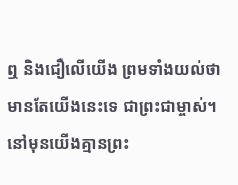ឮ និងជឿលើយើង ព្រមទាំងយល់ថា មានតែយើងនេះទេ ជាព្រះជាម្ចាស់។ នៅមុនយើងគ្មានព្រះ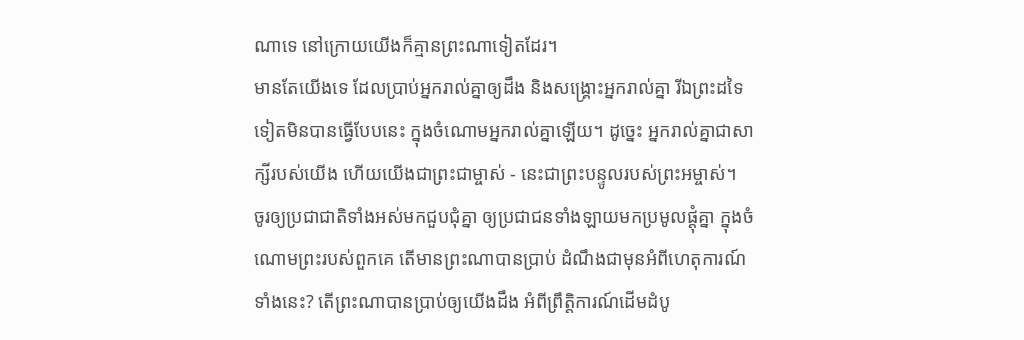ណាទេ នៅក្រោយយើងក៏គ្មានព្រះណាទៀតដែរ។
មានតែយើងទេ ដែលប្រាប់អ្នករាល់គ្នាឲ្យដឹង និងសង្គ្រោះអ្នករាល់គ្នា រីឯព្រះដទៃទៀតមិនបានធ្វើបែបនេះ ក្នុងចំណោមអ្នករាល់គ្នាឡើយ។ ដូច្នេះ អ្នករាល់គ្នាជាសាក្សីរបស់យើង ហើយយើងជាព្រះជាម្ចាស់ - នេះជាព្រះបន្ទូលរបស់ព្រះអម្ចាស់។
ចូរឲ្យប្រជាជាតិទាំងអស់មកជួបជុំគ្នា ឲ្យប្រជាជនទាំងឡាយមកប្រមូលផ្ដុំគ្នា ក្នុងចំណោមព្រះរបស់ពួកគេ តើមានព្រះណាបានប្រាប់ ដំណឹងជាមុនអំពីហេតុការណ៍ទាំងនេះ? តើព្រះណាបានប្រាប់ឲ្យយើងដឹង អំពីព្រឹត្តិការណ៍ដើមដំបូ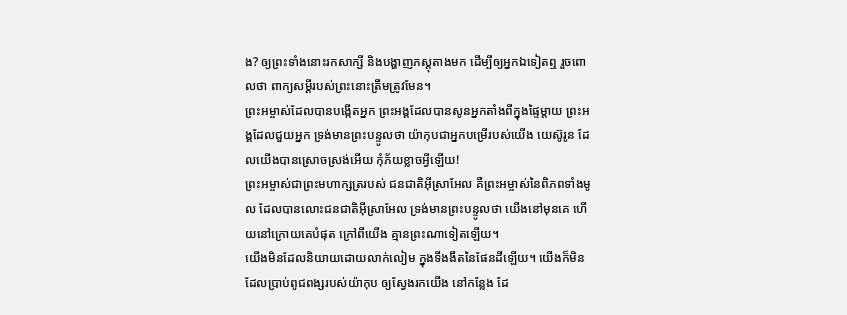ង? ឲ្យព្រះទាំងនោះរកសាក្សី និងបង្ហាញភស្ដុតាងមក ដើម្បីឲ្យអ្នកឯទៀតឮ រួចពោលថា ពាក្យសម្ដីរបស់ព្រះនោះត្រឹមត្រូវមែន។
ព្រះអម្ចាស់ដែលបានបង្កើតអ្នក ព្រះអង្គដែលបានសូនអ្នកតាំងពីក្នុងផ្ទៃម្ដាយ ព្រះអង្គដែលជួយអ្នក ទ្រង់មានព្រះបន្ទូលថា យ៉ាកុបជាអ្នកបម្រើរបស់យើង យេស៊ូរូន ដែលយើងបានស្រោចស្រង់អើយ កុំភ័យខ្លាចអ្វីឡើយ!
ព្រះអម្ចាស់ជាព្រះមហាក្សត្ររបស់ ជនជាតិអ៊ីស្រាអែល គឺព្រះអម្ចាស់នៃពិភពទាំងមូល ដែលបានលោះជនជាតិអ៊ីស្រាអែល ទ្រង់មានព្រះបន្ទូលថា យើងនៅមុនគេ ហើយនៅក្រោយគេបំផុត ក្រៅពីយើង គ្មានព្រះណាទៀតឡើយ។
យើងមិនដែលនិយាយដោយលាក់លៀម ក្នុងទីងងឹតនៃផែនដីឡើយ។ យើងក៏មិនដែលប្រាប់ពូជពង្សរបស់យ៉ាកុប ឲ្យស្វែងរកយើង នៅកន្លែង ដែ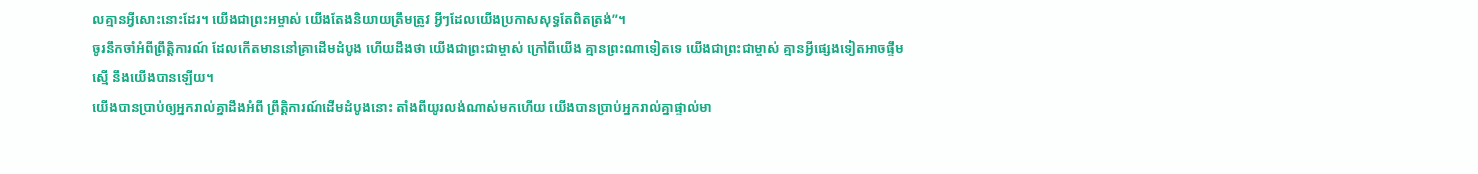លគ្មានអ្វីសោះនោះដែរ។ យើងជាព្រះអម្ចាស់ យើងតែងនិយាយត្រឹមត្រូវ អ្វីៗដែលយើងប្រកាសសុទ្ធតែពិតត្រង់”។
ចូរនឹកចាំអំពីព្រឹត្តិការណ៍ ដែលកើតមាននៅគ្រាដើមដំបូង ហើយដឹងថា យើងជាព្រះជាម្ចាស់ ក្រៅពីយើង គ្មានព្រះណាទៀតទេ យើងជាព្រះជាម្ចាស់ គ្មានអ្វីផ្សេងទៀតអាចផ្ទឹមស្មើ នឹងយើងបានឡើយ។
យើងបានប្រាប់ឲ្យអ្នករាល់គ្នាដឹងអំពី ព្រឹត្តិការណ៍ដើមដំបូងនោះ តាំងពីយូរលង់ណាស់មកហើយ យើងបានប្រាប់អ្នករាល់គ្នាផ្ទាល់មា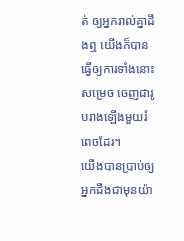ត់ ឲ្យអ្នករាល់គ្នាដឹងឮ យើងក៏បានធ្វើឲ្យការទាំងនោះសម្រេច ចេញជារូបរាងឡើងមួយរំពេចដែរ។
យើងបានប្រាប់ឲ្យអ្នកដឹងជាមុនយ៉ា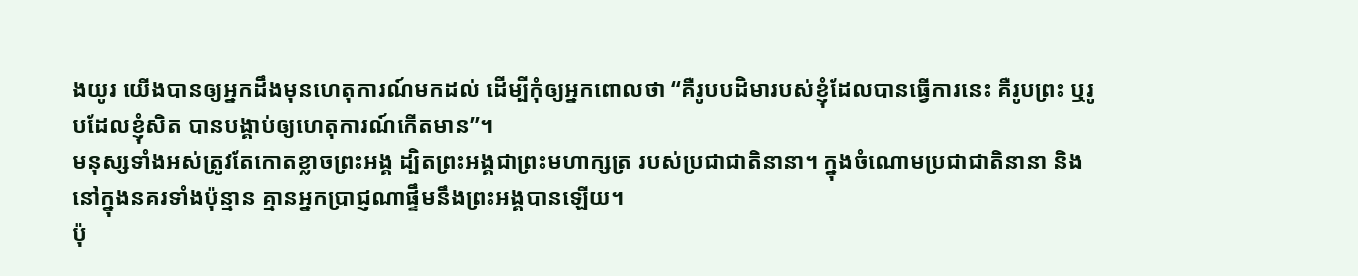ងយូរ យើងបានឲ្យអ្នកដឹងមុនហេតុការណ៍មកដល់ ដើម្បីកុំឲ្យអ្នកពោលថា “គឺរូបបដិមារបស់ខ្ញុំដែលបានធ្វើការនេះ គឺរូបព្រះ ឬរូបដែលខ្ញុំសិត បានបង្គាប់ឲ្យហេតុការណ៍កើតមាន”។
មនុស្សទាំងអស់ត្រូវតែកោតខ្លាចព្រះអង្គ ដ្បិតព្រះអង្គជាព្រះមហាក្សត្រ របស់ប្រជាជាតិនានា។ ក្នុងចំណោមប្រជាជាតិនានា និងនៅក្នុងនគរទាំងប៉ុន្មាន គ្មានអ្នកប្រាជ្ញណាផ្ទឹមនឹងព្រះអង្គបានឡើយ។
ប៉ុ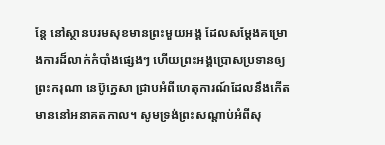ន្តែ នៅស្ថានបរមសុខមានព្រះមួយអង្គ ដែលសម្តែងគម្រោងការដ៏លាក់កំបាំងផ្សេងៗ ហើយព្រះអង្គប្រោសប្រទានឲ្យព្រះករុណា នេប៊ូក្នេសា ជ្រាបអំពីហេតុការណ៍ដែលនឹងកើតមាននៅអនាគតកាល។ សូមទ្រង់ព្រះសណ្ដាប់អំពីសុ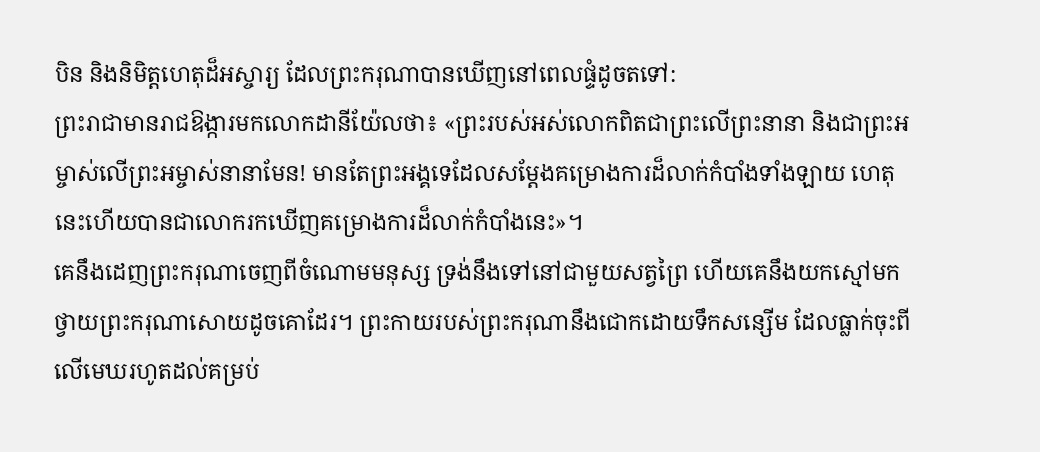បិន និងនិមិត្តហេតុដ៏អស្ចារ្យ ដែលព្រះករុណាបានឃើញនៅពេលផ្ទំដូចតទៅ:
ព្រះរាជាមានរាជឱង្ការមកលោកដានីយ៉ែលថា៖ «ព្រះរបស់អស់លោកពិតជាព្រះលើព្រះនានា និងជាព្រះអម្ចាស់លើព្រះអម្ចាស់នានាមែន! មានតែព្រះអង្គទេដែលសម្តែងគម្រោងការដ៏លាក់កំបាំងទាំងឡាយ ហេតុនេះហើយបានជាលោករកឃើញគម្រោងការដ៏លាក់កំបាំងនេះ»។
គេនឹងដេញព្រះករុណាចេញពីចំណោមមនុស្ស ទ្រង់នឹងទៅនៅជាមួយសត្វព្រៃ ហើយគេនឹងយកស្មៅមកថ្វាយព្រះករុណាសោយដូចគោដែរ។ ព្រះកាយរបស់ព្រះករុណានឹងជោកដោយទឹកសន្សើម ដែលធ្លាក់ចុះពីលើមេឃរហូតដល់គម្រប់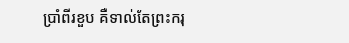ប្រាំពីរខួប គឺទាល់តែព្រះករុ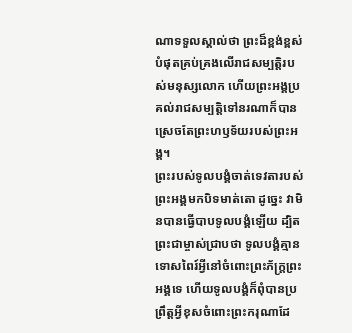ណាទទួលស្គាល់ថា ព្រះដ៏ខ្ពង់ខ្ពស់បំផុតគ្រប់គ្រងលើរាជសម្បត្តិរបស់មនុស្សលោក ហើយព្រះអង្គប្រគល់រាជសម្បត្តិទៅនរណាក៏បាន ស្រេចតែព្រះហឫទ័យរបស់ព្រះអង្គ។
ព្រះរបស់ទូលបង្គំចាត់ទេវតារបស់ព្រះអង្គមកបិទមាត់តោ ដូច្នេះ វាមិនបានធ្វើបាបទូលបង្គំឡើយ ដ្បិតព្រះជាម្ចាស់ជ្រាបថា ទូលបង្គំគ្មានទោសពៃរ៍អ្វីនៅចំពោះព្រះភ័ក្ត្រព្រះអង្គទេ ហើយទូលបង្គំក៏ពុំបានប្រព្រឹត្តអ្វីខុសចំពោះព្រះករុណាដែ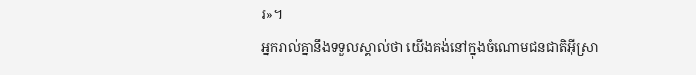រ»។
អ្នករាល់គ្នានឹងទទួលស្គាល់ថា យើងគង់នៅក្នុងចំណោមជនជាតិអ៊ីស្រា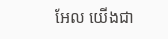អែល យើងជា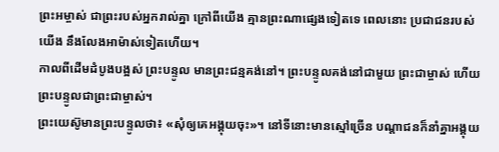ព្រះអម្ចាស់ ជាព្រះរបស់អ្នករាល់គ្នា ក្រៅពីយើង គ្មានព្រះណាផ្សេងទៀតទេ ពេលនោះ ប្រជាជនរបស់យើង នឹងលែងអាម៉ាស់ទៀតហើយ។
កាលពីដើមដំបូងបង្អស់ ព្រះបន្ទូល មានព្រះជន្មគង់នៅ។ ព្រះបន្ទូលគង់នៅជាមួយ ព្រះជាម្ចាស់ ហើយព្រះបន្ទូលជាព្រះជាម្ចាស់។
ព្រះយេស៊ូមានព្រះបន្ទូលថា៖ «សុំឲ្យគេអង្គុយចុះ»។ នៅទីនោះមានស្មៅច្រើន បណ្ដាជនក៏នាំគ្នាអង្គុយ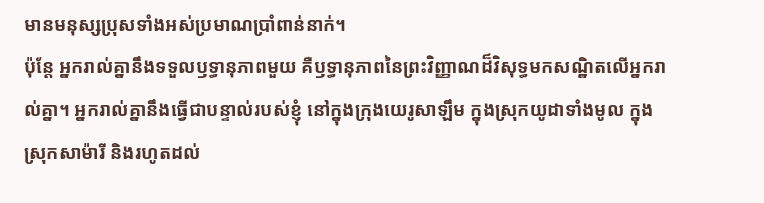មានមនុស្សប្រុសទាំងអស់ប្រមាណប្រាំពាន់នាក់។
ប៉ុន្តែ អ្នករាល់គ្នានឹងទទួលឫទ្ធានុភាពមួយ គឺឫទ្ធានុភាពនៃព្រះវិញ្ញាណដ៏វិសុទ្ធមកសណ្ឋិតលើអ្នករាល់គ្នា។ អ្នករាល់គ្នានឹងធ្វើជាបន្ទាល់របស់ខ្ញុំ នៅក្នុងក្រុងយេរូសាឡឹម ក្នុងស្រុកយូដាទាំងមូល ក្នុងស្រុកសាម៉ារី និងរហូតដល់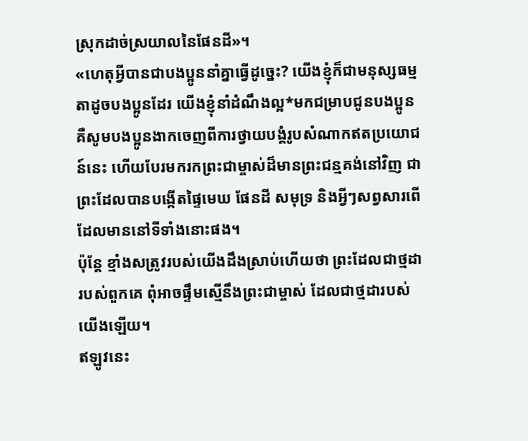ស្រុកដាច់ស្រយាលនៃផែនដី»។
«ហេតុអ្វីបានជាបងប្អូននាំគ្នាធ្វើដូច្នេះ? យើងខ្ញុំក៏ជាមនុស្សធម្មតាដូចបងប្អូនដែរ យើងខ្ញុំនាំដំណឹងល្អ*មកជម្រាបជូនបងប្អូន គឺសូមបងប្អូនងាកចេញពីការថ្វាយបង្គំរូបសំណាកឥតប្រយោជន៍នេះ ហើយបែរមករកព្រះជាម្ចាស់ដ៏មានព្រះជន្មគង់នៅវិញ ជាព្រះដែលបានបង្កើតផ្ទៃមេឃ ផែនដី សមុទ្រ និងអ្វីៗសព្វសារពើដែលមាននៅទីទាំងនោះផង។
ប៉ុន្តែ ខ្មាំងសត្រូវរបស់យើងដឹងស្រាប់ហើយថា ព្រះដែលជាថ្មដារបស់ពួកគេ ពុំអាចផ្ទឹមស្មើនឹងព្រះជាម្ចាស់ ដែលជាថ្មដារបស់យើងឡើយ។
ឥឡូវនេះ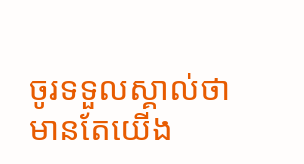ចូរទទួលស្គាល់ថា មានតែយើង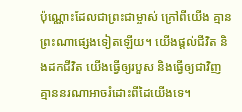ប៉ុណ្ណោះដែលជាព្រះជាម្ចាស់ ក្រៅពីយើង គ្មានព្រះណាផ្សេងទៀតឡើយ។ យើងផ្ដល់ជីវិត និងដកជីវិត យើងធ្វើឲ្យរបួស និងធ្វើឲ្យជាវិញ គ្មាននរណាអាចរំដោះពីដៃយើងទេ។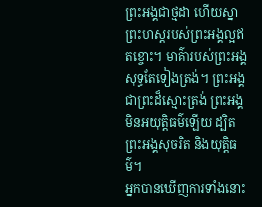ព្រះអង្គជាថ្មដា ហើយស្នាព្រះហស្ដរបស់ព្រះអង្គល្អឥតខ្ចោះ។ មាគ៌ារបស់ព្រះអង្គសុទ្ធតែទៀងត្រង់។ ព្រះអង្គជាព្រះដ៏ស្មោះត្រង់ ព្រះអង្គមិនអយុត្តិធម៌ឡើយ ដ្បិតព្រះអង្គសុចរិត និងយុត្តិធម៌។
អ្នកបានឃើញការទាំងនោះ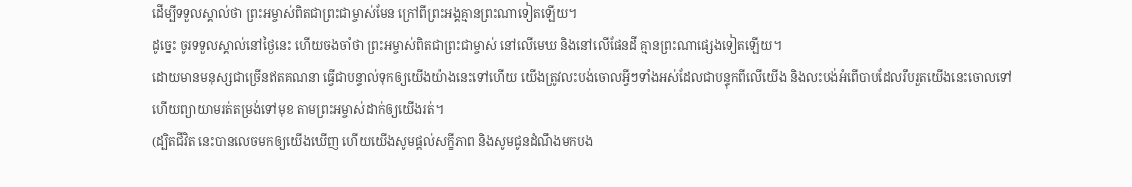ដើម្បីទទួលស្គាល់ថា ព្រះអម្ចាស់ពិតជាព្រះជាម្ចាស់មែន ក្រៅពីព្រះអង្គគ្មានព្រះណាទៀតឡើយ។
ដូច្នេះ ចូរទទួលស្គាល់នៅថ្ងៃនេះ ហើយចងចាំថា ព្រះអម្ចាស់ពិតជាព្រះជាម្ចាស់ នៅលើមេឃ និងនៅលើផែនដី គ្មានព្រះណាផ្សេងទៀតឡើយ។
ដោយមានមនុស្សជាច្រើនឥតគណនា ធ្វើជាបន្ទាល់ទុកឲ្យយើងយ៉ាងនេះទៅហើយ យើងត្រូវលះបង់ចោលអ្វីៗទាំងអស់ដែលជាបន្ទុកពីលើយើង និងលះបង់អំពើបាបដែលរឹបរួតយើងនេះចោលទៅ ហើយព្យាយាមរត់តម្រង់ទៅមុខ តាមព្រះអម្ចាស់ដាក់ឲ្យយើងរត់។
(ដ្បិតជីវិត នេះបានលេចមកឲ្យយើងឃើញ ហើយយើងសូមផ្ដល់សក្ខីភាព និងសូមជូនដំណឹងមកបង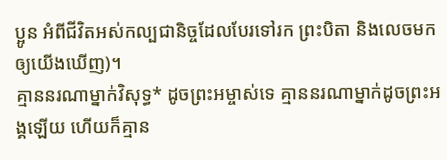ប្អូន អំពីជីវិតអស់កល្បជានិច្ចដែលបែរទៅរក ព្រះបិតា និងលេចមកឲ្យយើងឃើញ)។
គ្មាននរណាម្នាក់វិសុទ្ធ* ដូចព្រះអម្ចាស់ទេ គ្មាននរណាម្នាក់ដូចព្រះអង្គឡើយ ហើយក៏គ្មាន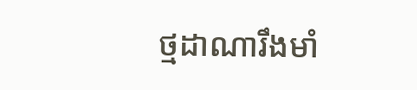ថ្មដាណារឹងមាំ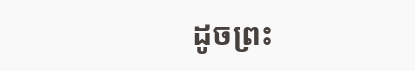ដូចព្រះ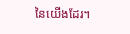នៃយើងដែរ។